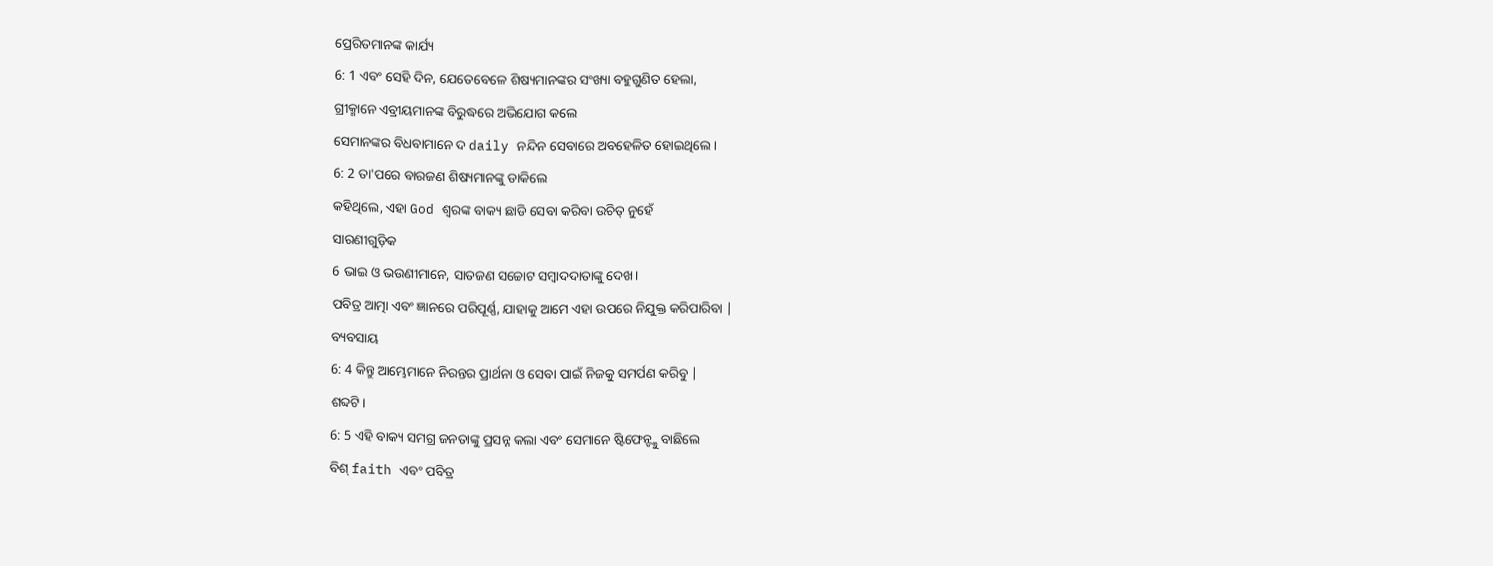ପ୍ରେରିତମାନଙ୍କ କାର୍ଯ୍ୟ
6: 1 ଏବଂ ସେହି ଦିନ, ଯେତେବେଳେ ଶିଷ୍ୟମାନଙ୍କର ସଂଖ୍ୟା ବହୁଗୁଣିତ ହେଲା,
ଗ୍ରୀକ୍ମାନେ ଏବ୍ରୀୟମାନଙ୍କ ବିରୁଦ୍ଧରେ ଅଭିଯୋଗ କଲେ
ସେମାନଙ୍କର ବିଧବାମାନେ ଦ daily ନନ୍ଦିନ ସେବାରେ ଅବହେଳିତ ହୋଇଥିଲେ।
6: 2 ତା'ପରେ ବାରଜଣ ଶିଷ୍ୟମାନଙ୍କୁ ଡାକିଲେ
କହିଥିଲେ, ଏହା God ଶ୍ବରଙ୍କ ବାକ୍ୟ ଛାଡି ସେବା କରିବା ଉଚିତ୍ ନୁହେଁ
ସାରଣୀଗୁଡ଼ିକ
6 ଭାଇ ଓ ଭଉଣୀମାନେ, ସାତଜଣ ସଚ୍ଚୋଟ ସମ୍ବାଦଦାତାଙ୍କୁ ଦେଖ।
ପବିତ୍ର ଆତ୍ମା ଏବଂ ଜ୍ଞାନରେ ପରିପୂର୍ଣ୍ଣ, ଯାହାକୁ ଆମେ ଏହା ଉପରେ ନିଯୁକ୍ତ କରିପାରିବା |
ବ୍ୟବସାୟ
6: 4 କିନ୍ତୁ ଆମ୍ଭେମାନେ ନିରନ୍ତର ପ୍ରାର୍ଥନା ଓ ସେବା ପାଇଁ ନିଜକୁ ସମର୍ପଣ କରିବୁ |
ଶବ୍ଦଟି।
6: 5 ଏହି ବାକ୍ୟ ସମଗ୍ର ଜନତାଙ୍କୁ ପ୍ରସନ୍ନ କଲା ଏବଂ ସେମାନେ ଷ୍ଟିଫେନ୍ଙ୍କୁ ବାଛିଲେ
ବିଶ୍ faith ଏବଂ ପବିତ୍ର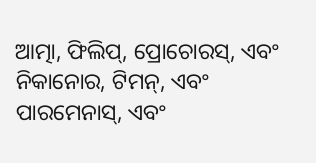ଆତ୍ମା, ଫିଲିପ୍, ପ୍ରୋଚୋରସ୍, ଏବଂ
ନିକାନୋର, ଟିମନ୍, ଏବଂ ପାରମେନାସ୍, ଏବଂ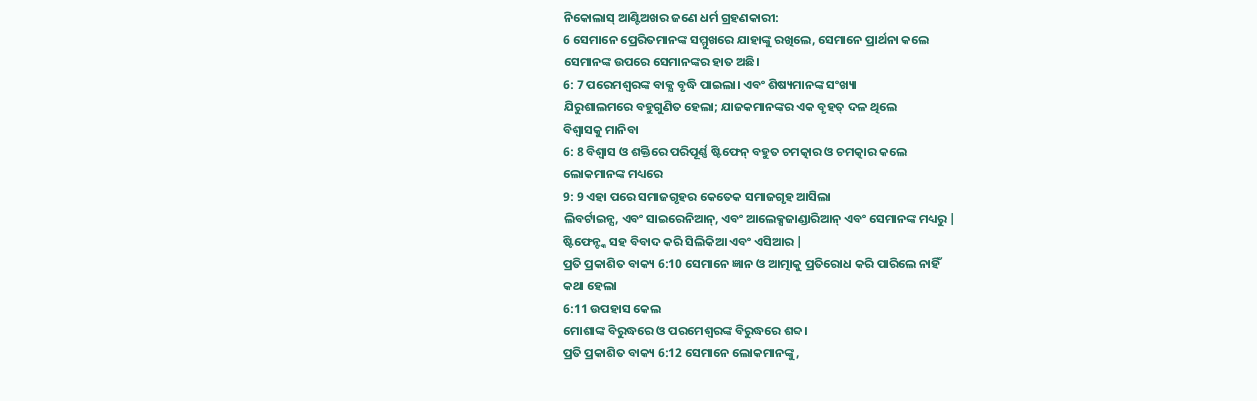ନିକୋଲାସ୍ ଆଣ୍ଟିଅଖର ଜଣେ ଧର୍ମ ଗ୍ରହଣକାରୀ:
6 ସେମାନେ ପ୍ରେରିତମାନଙ୍କ ସମ୍ମୁଖରେ ଯାହାଙ୍କୁ ରଖିଲେ, ସେମାନେ ପ୍ରାର୍ଥନା କଲେ
ସେମାନଙ୍କ ଉପରେ ସେମାନଙ୍କର ହାତ ଅଛି।
6: 7 ପରେମଶ୍ବରଙ୍କ ବାକ୍ଯ ବୃଦ୍ଧି ପାଇଲା। ଏବଂ ଶିଷ୍ୟମାନଙ୍କ ସଂଖ୍ୟା
ଯିରୁଶାଲମରେ ବହୁଗୁଣିତ ହେଲା; ଯାଜକମାନଙ୍କର ଏକ ବୃହତ୍ ଦଳ ଥିଲେ
ବିଶ୍ୱାସକୁ ମାନିବା
6: 8 ବିଶ୍ୱାସ ଓ ଶକ୍ତିରେ ପରିପୂର୍ଣ୍ଣ ଷ୍ଟିଫେନ୍ ବହୁତ ଚମତ୍କାର ଓ ଚମତ୍କାର କଲେ
ଲୋକମାନଙ୍କ ମଧ୍ୟରେ
9: 9 ଏହା ପରେ ସମାଜଗୃହର କେତେକ ସମାଜଗୃହ ଆସିଲା
ଲିବର୍ଟାଇନ୍ସ, ଏବଂ ସାଇରେନିଆନ୍, ଏବଂ ଆଲେକ୍ସଜାଣ୍ଡାରିଆନ୍ ଏବଂ ସେମାନଙ୍କ ମଧ୍ୟରୁ |
ଷ୍ଟିଫେନ୍ଙ୍କ ସହ ବିବାଦ କରି ସିଲିକିଆ ଏବଂ ଏସିଆର |
ପ୍ରତି ପ୍ରକାଶିତ ବାକ୍ୟ 6:10 ସେମାନେ ଜ୍ଞାନ ଓ ଆତ୍ମାକୁ ପ୍ରତିରୋଧ କରି ପାରିଲେ ନାହିଁ
କଥା ହେଲା
6:11 ଉପହାସ କେଲ
ମୋଶାଙ୍କ ବିରୁଦ୍ଧରେ ଓ ପରମେଶ୍ୱରଙ୍କ ବିରୁଦ୍ଧରେ ଶବ୍ଦ।
ପ୍ରତି ପ୍ରକାଶିତ ବାକ୍ୟ 6:12 ସେମାନେ ଲୋକମାନଙ୍କୁ,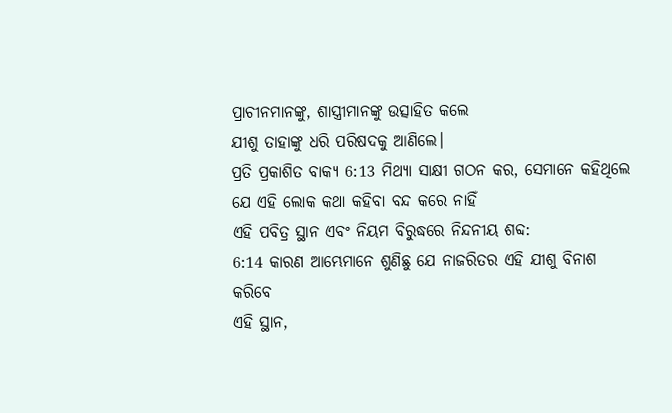ପ୍ରାଚୀନମାନଙ୍କୁ, ଶାସ୍ତ୍ରୀମାନଙ୍କୁ ଉତ୍ସାହିତ କଲେ
ଯୀଶୁ ତାହାଙ୍କୁ ଧରି ପରିଷଦକୁ ଆଣିଲେ।
ପ୍ରତି ପ୍ରକାଶିତ ବାକ୍ୟ 6:13 ମିଥ୍ୟା ସାକ୍ଷୀ ଗଠନ କର, ସେମାନେ କହିଥିଲେ ଯେ ଏହି ଲୋକ କଥା କହିବା ବନ୍ଦ କରେ ନାହିଁ
ଏହି ପବିତ୍ର ସ୍ଥାନ ଏବଂ ନିୟମ ବିରୁଦ୍ଧରେ ନିନ୍ଦନୀୟ ଶବ୍ଦ:
6:14 କାରଣ ଆମ୍ଭେମାନେ ଶୁଣିଛୁ ଯେ ନାଜରିତର ଏହି ଯୀଶୁ ବିନାଶ କରିବେ
ଏହି ସ୍ଥାନ,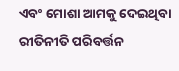ଏବଂ ମୋଶା ଆମକୁ ଦେଇଥିବା ରୀତିନୀତି ପରିବର୍ତ୍ତନ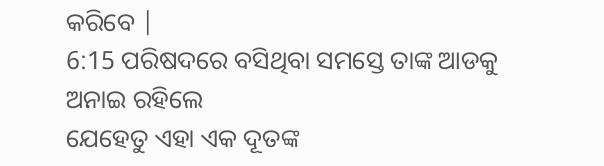କରିବେ |
6:15 ପରିଷଦରେ ବସିଥିବା ସମସ୍ତେ ତାଙ୍କ ଆଡକୁ ଅନାଇ ରହିଲେ
ଯେହେତୁ ଏହା ଏକ ଦୂତଙ୍କ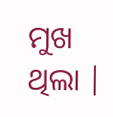ମୁଖ ଥିଲା |